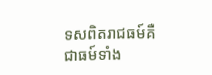ទសពិតរាជធម៍គឺជាធម៍ទាំង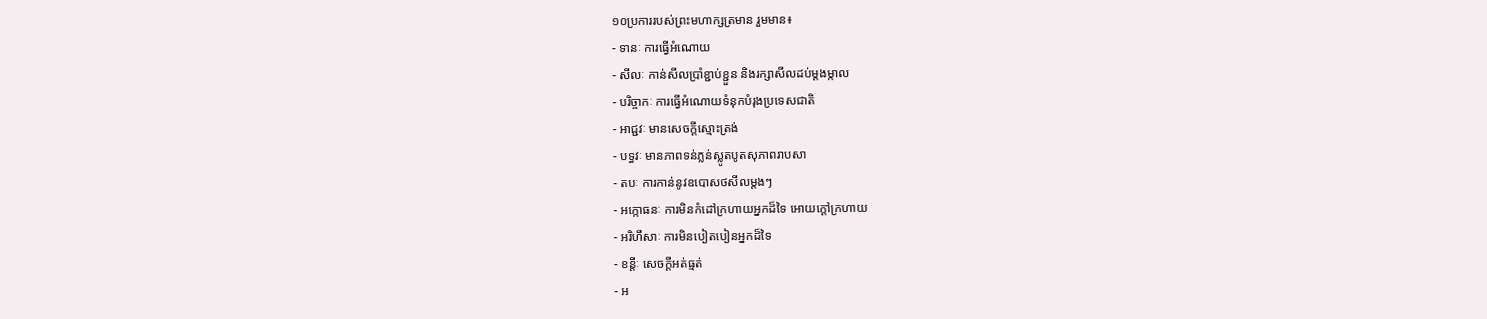១០ប្រការរបស់ព្រះមហាក្សត្រមាន រួមមាន៖
- ទានៈ ការធ្វើអំណោយ
- សីលៈ កាន់សីលប្រាំខ្ជាប់ខ្ជួន និងរក្សាសីលដប់ម្តងម្កាល
- បរិច្ចាកៈ ការធ្វើអំណោយទំនុកបំរុងប្រទេសជាតិ
- អាជ្ជវៈ មានសេចក្តីស្មោះត្រង់
- បទ្ធវៈ មានភាពទន់ភ្លន់ស្លូតបូតសុភាពរាបសា
- តបៈ ការកាន់នូវឧបោសថសីលម្តងៗ
- អក្កោធនៈ ការមិនកំដៅក្រហាយអ្នកដ៏ទៃ អោយក្តៅក្រហាយ
- អរិហឹសាៈ ការមិនបៀតបៀនអ្នកដ៏ទៃ
- ខន្តីៈ សេចក្តីអត់ធ្មត់
- អ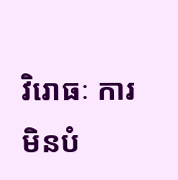វិរោធៈ ការមិនបំ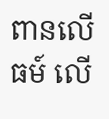ពានលើធម៍ លើ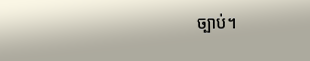ច្បាប់។